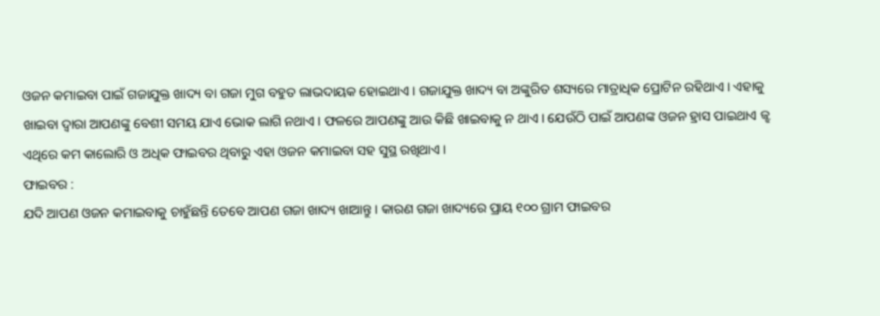ଓଜନ କମାଇବା ପାଇଁ ଗଜାଯୁକ୍ତ ଖାଦ୍ୟ ବା ଗଜା ମୁଗ ବହୁତ ଲାଭଦାୟକ ହୋଇଥାଏ । ଗଜାଯୁକ୍ତ ଖାଦ୍ୟ ବା ଅଙ୍କୁରିତ ଶସ୍ୟରେ ମାତ୍ରାଧିକ ପ୍ରୋଟିନ ରହିଥାଏ । ଏହାକୁ ଖାଇବା ଦ୍ୱାରା ଆପଣଙ୍କୁ ବେଶୀ ସମୟ ଯାଏ ଭୋକ ଲାଗି ନଥାଏ। ଫଳରେ ଆପଣଙ୍କୁ ଆଉ କିଛି ଖାଇବାକୁ ନ ଥାଏ । ଯେଉଁଠି ପାଇଁ ଆପଣଙ୍କ ଓଜନ ହ୍ରାସ ପାଇଥାଏ ଜ୍ଝ ଏଥିରେ କମ କାଲୋରି ଓ ଅଧିକ ଫାଇବର ଥିବାରୁ ଏହା ଓଜନ କମାଇବା ସହ ସୁସ୍ଥ ରଖିଥାଏ ।
ଫାଇବର :
ଯଦି ଆପଣ ଓଜନ କମାଇବାକୁ ଚାହୁଁଛନ୍ତି ତେବେ ଆପଣ ଗଜା ଖାଦ୍ୟ ଖାଆନ୍ତୁ । କାରଣ ଗଜା ଖାଦ୍ୟରେ ପ୍ରାୟ ୧୦୦ ଗ୍ରାମ ଫାଇବର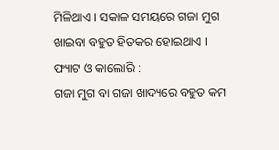ମିଳିଥାଏ । ସକାଳ ସମୟରେ ଗଜା ମୁଗ ଖାଇବା ବହୁତ ହିତକର ହୋଇଥାଏ ।
ଫ୍ୟାଟ ଓ କାଲୋରି :
ଗଜା ମୁଗ ବା ଗଜା ଖାଦ୍ୟରେ ବହୁତ କମ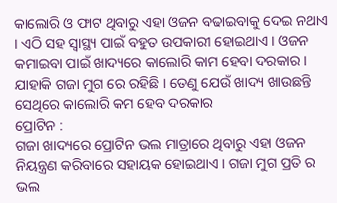କାଲୋରି ଓ ଫାଟ ଥିବାରୁ ଏହା ଓଜନ ବଢାଇବାକୁ ଦେଇ ନଥାଏ । ଏଠି ସହ ସ୍ୱାସ୍ଥ୍ୟ ପାଇଁ ବହୁତ ଉପକାରୀ ହୋଇଥାଏ । ଓଜନ କମାଇବା ପାଇଁ ଖାଦ୍ୟରେ କାଲୋରି କାମ ହେବା ଦରକାର । ଯାହାକି ଗଜା ମୁଗ ରେ ରହିଛି । ତେଣୁ ଯେଉଁ ଖାଦ୍ୟ ଖାଉଛନ୍ତି ସେଥିରେ କାଲୋରି କମ ହେବ ଦରକାର
ପ୍ରୋଟିନ :
ଗଜା ଖାଦ୍ୟରେ ପ୍ରୋଟିନ ଭଲ ମାତ୍ରାରେ ଥିବାରୁ ଏହା ଓଜନ ନିୟନ୍ତ୍ରଣ କରିବାରେ ସହାୟକ ହୋଇଥାଏ । ଗଜା ମୁଗ ପ୍ରତି ର ଭଲ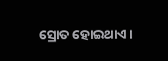ସ୍ରୋତ ହୋଇଥାଏ ।